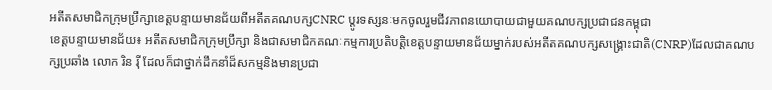អតីតសមាជិកក្រុមប្រឹក្សាខេត្តបន្ទាយមានជ័យពីអតីតគណបក្សCNRC ប្តូរទស្សនៈមកចូលរួមជីវភាពនយោបាយជាមួយគណបក្សប្រជាជនកម្ពុជា
ខេត្តបន្ទាយមានជ័យ៖ អតីតសមាជិកក្រុមប្រឹក្សា និងជាសមាជិកគណៈកម្មការប្រតិបត្តិខេត្តបន្ទាយមានជ័យម្នាក់របស់អតីតគណបក្សសង្គ្រោះជាតិ(CNRP)ដែលជាគណបក្សប្រឆាំង លោក រិន រ៉ី ដែលក៏ជាថ្នាក់ដឹកនាំដ៏សកម្មនិងមានប្រជា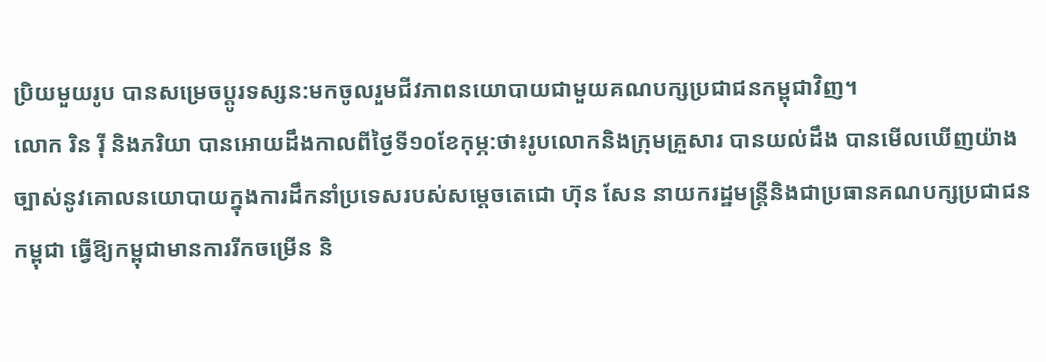ប្រិយមួយរូប បានសម្រេចប្តូរទស្សន:មកចូលរួមជីវភាពនយោបាយជាមួយគណបក្សប្រជាជនកម្ពុជាវិញ។
លោក រិន រ៉ី និងភរិយា បានអោយដឹងកាលពីថ្ងៃទី១០ខែកុម្ភ:ថា៖រូបលោកនិងក្រុមគ្រួសារ បានយល់ដឹង បានមើលឃើញយ៉ាងច្បាស់នូវគោលនយោបាយក្នុងការដឹកនាំប្រទេសរបស់សម្តេចតេជោ ហ៊ុន សែន នាយករដ្ឋមន្ត្រីនិងជាប្រធានគណបក្សប្រជាជនកម្ពុជា ធ្វើឱ្យកម្ពុជាមានការរីកចម្រើន និ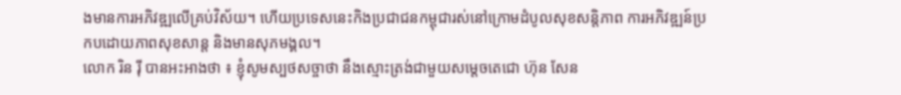ងមានការអភិវឌ្ឍលើគ្រប់វិស័យ។ ហើយប្រទេសនេះកិងប្រជាជនកម្ពុជារស់នៅក្រោមដំបូលសុខសន្តិភាព ការអភិវឌ្ឍន៍ប្រកបដោយភាពសុខសាន្ត និងមានសុភមង្គល។
លោក រិន រ៉ី បានអះអាងថា ៖ ខ្ញុំសូមស្បថសច្ចាថា នឹងស្មោះត្រង់ជាមួយសម្តេចតេជោ ហ៊ុន សែន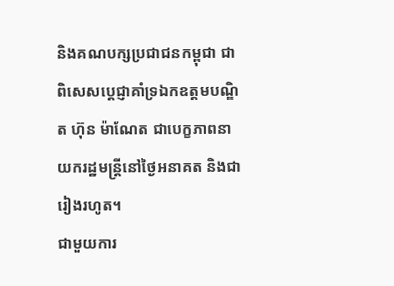និងគណបក្សប្រជាជនកម្ពុជា ជាពិសេសប្តេជ្ញាគាំទ្រឯកឧត្តមបណ្ឌិត ហ៊ុន ម៉ាណែត ជាបេក្ខភាពនាយករដ្ឋមន្ត្រីនៅថ្ងៃអនាគត និងជារៀងរហូត។
ជាមួយការ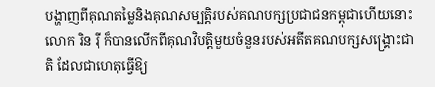បង្ហាញពីគុណតម្លៃនិងគុណសម្បត្តិរបស់គណបក្សប្រជាជនកម្ពុជាហើយនោះ លោក រិន រ៉ី ក៏បានលើកពីគុណវិបត្តិមួយចំនួនរបស់អតីតគណបក្សសង្គ្រោះជាតិ ដែលជាហេតុធ្វើឱ្យ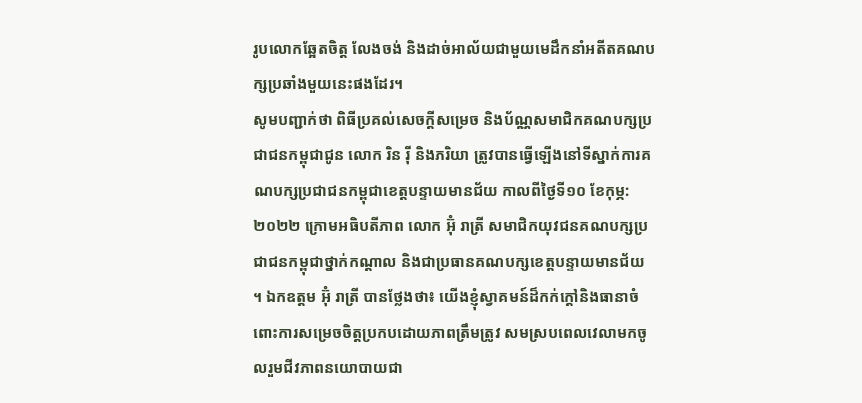រូបលោកឆ្អែតចិត្ត លែងចង់ និងដាច់អាល័យជាមួយមេដឹកនាំអតីតគណបក្សប្រឆាំងមួយនេះផងដែរ។
សូមបញ្ជាក់ថា ពិធីប្រគល់សេចក្តីសម្រេច និងប័ណ្ណសមាជិកគណបក្សប្រជាជនកម្ពុជាជូន លោក រិន រ៉ី និងភរិយា ត្រូវបានធ្វើឡើងនៅទីស្នាក់ការគណបក្សប្រជាជនកម្ពុជាខេត្តបន្ទាយមានជ័យ កាលពីថ្ងៃទី១០ ខែកុម្ភ: ២០២២ ក្រោមអធិបតីភាព លោក អ៊ុំ រាត្រី សមាជិកយុវជនគណបក្សប្រជាជនកម្ពុជាថ្នាក់កណ្តាល និងជាប្រធានគណបក្សខេត្តបន្ទាយមានជ័យ ។ ឯកឧត្តម អ៊ុំ រាត្រី បានថ្លែងថា៖ យើងខ្ញុំស្វាគមន៍ដ៏កក់ក្តៅនិងធានាចំពោះការសម្រេចចិត្តប្រកបដោយភាពត្រឹមត្រូវ សមស្របពេលវេលាមកចូលរួមជីវភាពនយោបាយជា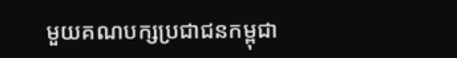មួយគណបក្សប្រជាជនកម្ពុជា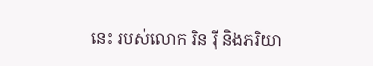នេះ របស់លោក រិន រ៉ី និងភរិយា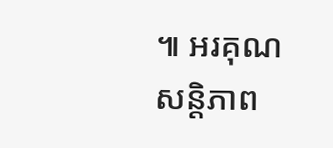៕ អរគុណសន្តិភាព